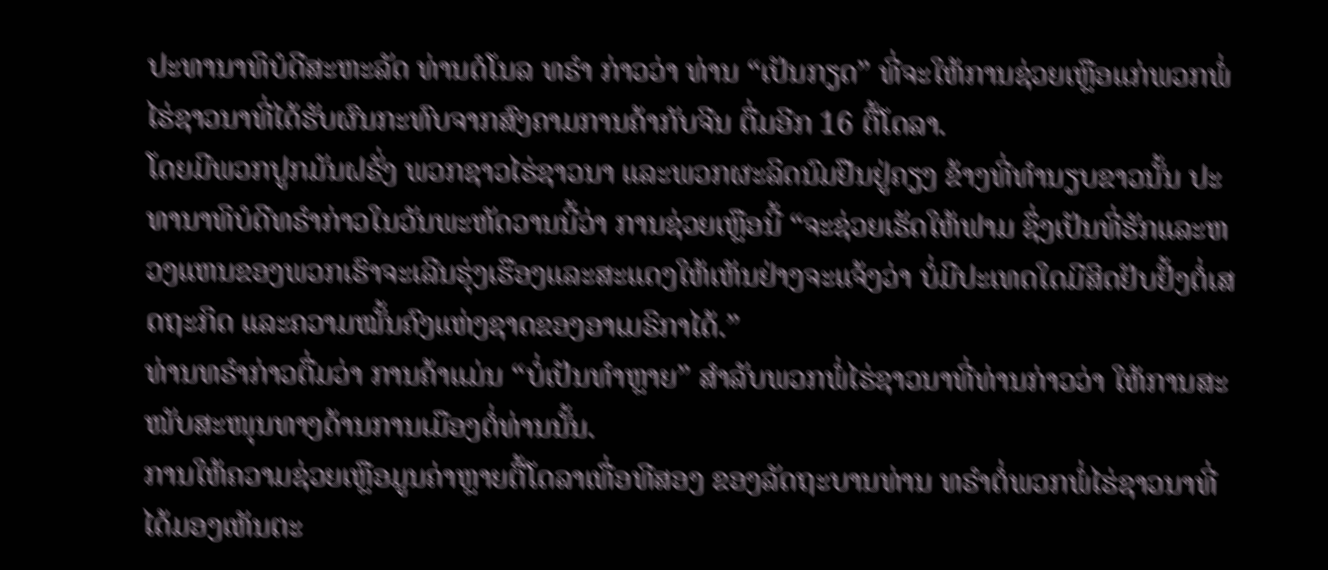ປະທານາທິບໍດີສະຫະລັດ ທ່ານດໍໂນລ ທຣຳ ກ່າວວ່າ ທ່ານ “ເປັນກຽດ” ທີ່ຈະໃຫ້ການຊ່ວຍເຫຼືອແກ່ພວກພໍ່ໄຮ່ຊາວນາທີ່ໄດ້ຮັບຜົນກະທົບຈາກສົງຄາມການຄ້າກັບຈີນ ຕື່ມອີກ 16 ຕື້ໂດລາ.
ໂດຍມີພວກປູກມັນຝຣັ່ງ ພວກຊາວໄຮ່ຊາວນາ ແລະພວກຜະລິດນົມຢືນຢູ່ຄຽງ ຂ້າງທີ່ທຳນຽບຂາວນັ້ນ ປະທານາທິບໍດີທຣຳກ່າວໃນວັນພະຫັດວານນີ້ວ່າ ການຊ່ວຍເຫຼືອນີ້ “ຈະຊ່ວຍເຮັດໃຫ້ຟາມ ຊຶ່ງເປັນທີ່ຮັກແລະຫວງແຫນຂອງພວກເຮົາຈະເລີນຮຸ່ງເຮືອງແລະສະແດງໃຫ້ເຫັນຢ່າງຈະແຈ້ງວ່າ ບໍ່ມີປະເທດໃດມີສິດຢັບຢັ້ງຕໍ່ເສດຖະກິດ ແລະຄວາມໝັ້ນຄົງແຫ່ງຊາດຂອງອາເມຣິກາໄດ້.”
ທ່ານທຣຳກ່າວຕື່ມວ່າ ການຄ້າແມ່ນ “ບໍ່ເປັນທຳຫຼາຍ” ສຳລັບພວກພໍ່ໄຮ່ຊາວນາທີ່ທ່ານກ່າວວ່າ ໃຫ້ການສະໜັບສະໜຸນທາງດ້ານການເມືອງຕໍ່ທ່ານນັ້ນ.
ການໃຫ້ຄວາມຊ່ວຍເຫຼືອມູນຄ່າຫຼາຍຕື້ໂດລາເທື່ອທີສອງ ຂອງລັດຖະບານທ່ານ ທຣຳຕໍ່ພວກພໍ່ໄຮ່ຊາວນາທີ່ໄດ້ມອງເຫັນຕະ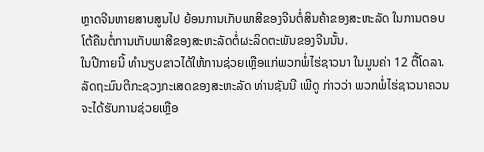ຫຼາດຈີນຫາຍສາບສູນໄປ ຍ້ອນການເກັບພາສີຂອງຈີນຕໍ່ສິນຄ້າຂອງສະຫະລັດ ໃນການຕອບໂຕ້ຄືນຕໍ່ການເກັບພາສີຂອງສະຫະລັດຕໍ່ຜະລິດຕະພັນຂອງຈີນນັ້ນ.
ໃນປີກາຍນີ້ ທຳນຽບຂາວໄດ້ໃຫ້ການຊ່ວຍເຫຼືອແກ່ພວກພໍ່ໄຮ່ຊາວນາ ໃນມູນຄ່າ 12 ຕື້ໂດລາ.
ລັດຖະມົນຕີກະຊວງກະເສດຂອງສະຫະລັດ ທ່ານຊັນນີ ເພີດູ ກ່າວວ່າ ພວກພໍ່ໄຮ່ຊາວນາຄວນຈະໄດ້ຮັບການຊ່ວຍເຫຼືອ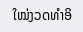ໃໝ່ງວດທຳອິ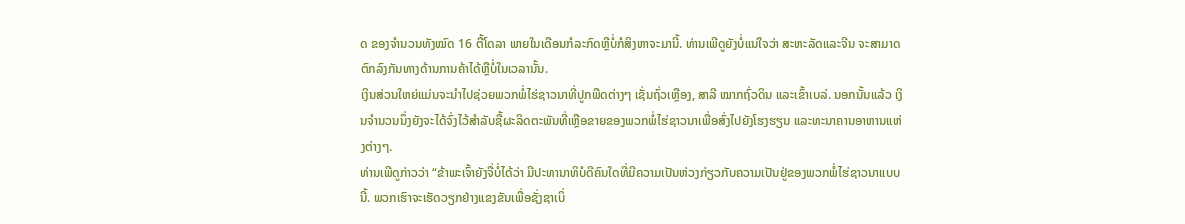ດ ຂອງຈຳນວນທັງໝົດ 16 ຕື້ໂດລາ ພາຍໃນເດືອນກໍລະກົດຫຼືບໍ່ກໍສິງຫາຈະມານີ້. ທ່ານເພີດູຍັງບໍ່ແນ່ໃຈວ່າ ສະຫະລັດແລະຈີນ ຈະສາມາດຕົກລົງກັນທາງດ້ານການຄ້າໄດ້ຫຼືບໍ່ໃນເວລານັ້ນ.
ເງິນສ່ວນໃຫຍ່ແມ່ນຈະນຳໄປຊ່ວຍພວກພໍ່ໄຮ່ຊາວນາທີ່ປູກພືດຕ່າງໆ ເຊັ່ນຖົ່ວເຫຼືອງ, ສາລີ ໝາກຖົ່ວດິນ ແລະເຂົ້າເບລ່. ນອກນັ້ນແລ້ວ ເງິນຈຳນວນນຶ່ງຍັງຈະໄດ້ຈົ່ງໄວ້ສຳລັບຊື້ຜະລິດຕະພັນທີ່ເຫຼືອຂາຍຂອງພວກພໍ່ໄຮ່ຊາວນາເພື່ອສົ່ງໄປຍັງໂຮງຮຽນ ແລະທະນາຄານອາຫານແຫ່ງຕ່າງໆ.
ທ່ານເພີດູກ່າວວ່າ “ຂ້າພະເຈົ້າຍັງຈື່ບໍ່ໄດ້ວ່າ ມີປະທານາທິບໍດີຄົນໃດທີ່ມີຄວາມເປັນຫ່ວງກ່ຽວກັບຄວາມເປັນຢູ່ຂອງພວກພໍ່ໄຮ່ຊາວນາແບບນີ້. ພວກເຮົາຈະເຮັດວຽກຢ່າງແຂງຂັນເພື່ອຊັ່ງຊາເບິ່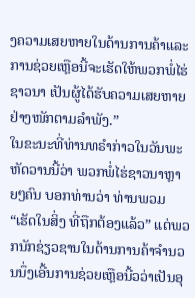ງຄວາມເສຍຫາຍໃນດ້ານການຄ້າແລະການຊ່ວຍເຫຼືອນີ້ຈະເຮັດໃຫ້ພວກພໍ່ໄຮ່ຊາວນາ ເປັນຜູ້ໄດ້ຮັບຄວາມເສຍຫາຍຢ່າງໜັກຕາມລຳພັງ.”
ໃນຂະນະທີ່ທ່ານທຣຳກ່າວໃນວັນພະຫັດວານນີ້ວ່າ ພວກພໍ່ໄຮ່ຊາວນາຫຼາຍໆຄົນ ບອກທ່ານວ່າ ທ່ານພວມ “ເຮັດໃນສິ່ງ ທີ່ຖືກຕ້ອງແລ້ວ” ແຕ່ພວກນັກຊ່ຽວຊານໃນດ້ານການຄ້າຈຳນວນນຶ່ງເອີ້ນການຊ່ວຍເຫຼືອນີ້ວວ່າເປັນອຸ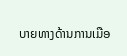ບາຍທາງດ້ານການເມືອ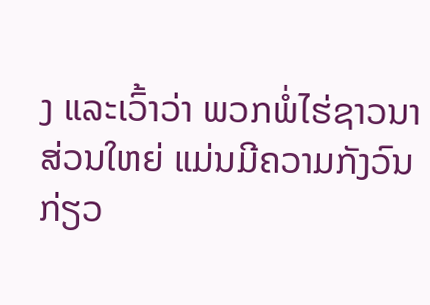ງ ແລະເວົ້າວ່າ ພວກພໍ່ໄຮ່ຊາວນາສ່ວນໃຫຍ່ ແມ່ນມີຄວາມກັງວົນກ່ຽວ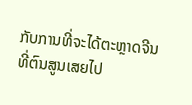ກັບການທີ່ຈະໄດ້ຕະຫຼາດຈີນ ທີ່ຕົນສູນເສຍໄປ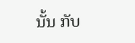ນັ້ນ ກັບ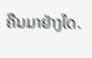ຄືນມາຢ່າງໃດ.